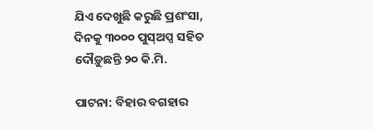ଯିଏ ଦେଖୁଛି କରୁଛି ପ୍ରଶଂସା, ଦିନକୁ ୩୦୦୦ ପୁସ୍ଅପ୍ସ ସହିତ ଦୌଡ଼ୁଛନ୍ତି ୨୦ କି.ମି.

ପାଟନା: ବିହାର ବଗହାର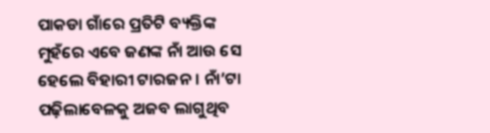ପାକଡା ଗାଁରେ ପ୍ରତିଟି ବ୍ୟକ୍ତିଙ୍କ ମୁହଁରେ ଏବେ ଜଣଙ୍କ ନାଁ ଆଉ ସେ ହେଲେ ବିହାରୀ ଟାରଜନ । ନାଁ’ଟା ପଢ଼ିଲାବେଳକୁ ଅଜବ ଲାଗୁଥିବ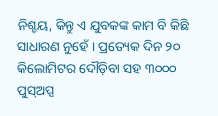ନିଶ୍ଚୟ, କିନ୍ତୁ ଏ ଯୁବକଙ୍କ କାମ ବି କିଛି ସାଧାରଣ ନୁହେଁ । ପ୍ରତ୍ୟେକ ଦିନ ୨୦ କିଲୋମିଟର ଦୌଡ଼ିବା ସହ ୩୦୦୦ ପୁସ୍ଅପ୍ସ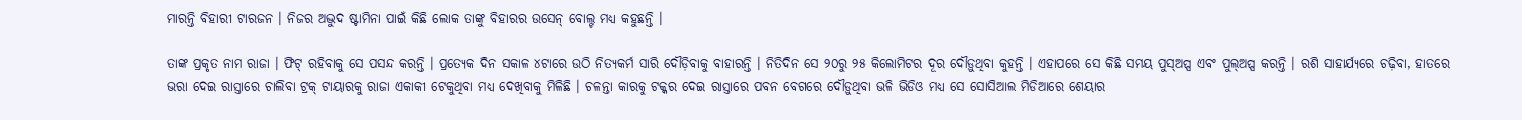ମାରନ୍ତି ବିହାରୀ ଟାରଜନ । ନିଜର ଅଦ୍ଭୁଦ ଷ୍ଟାମିନା ପାଇଁ କିଛି ଲୋକ ତାଙ୍କୁ ବିହାରର ଉସେନ୍ ବୋଲ୍ଟ ମଧ୍ୟ କହୁଛନ୍ତି ।

ତାଙ୍କ ପ୍ରକୃତ ନାମ ରାଜା । ଫିଟ୍ ରହିବାକୁ ସେ ପସନ୍ଦ କରନ୍ତି । ପ୍ରତ୍ୟେକ ଦିନ ସକାଳ ୪ଟାରେ ଉଠି ନିତ୍ୟକର୍ମ ସାରି ଦୌଡ଼ିବାକୁ ବାହାରନ୍ତି । ନିତିଦିନ ସେ ୨୦ରୁ ୨୫ କିଲୋମିଟର ଦୂର ଦୌଡ଼ୁଥିବା କୁହନ୍ତି । ଏହାପରେ ସେ କିଛି ସମୟ ପୁସ୍ଅପ୍ସ ଏବଂ ପୁଲ୍ଅପ୍ସ କରନ୍ତି । ରଶି ସାହାର୍ଯ୍ୟରେ ଚଢ଼ିବା, ହାତରେ ଭରା ଦେଇ ରାସ୍ତାରେ ଚାଲିବା ଟ୍ରକ୍ ଟାୟାରକୁ ରାଜା ଏକାକୀ ଟେକୁଥିବା ମଧ୍ୟ ଦେଖିବାକୁ ମିଳିଛି । ଚଳନ୍ତା କାରକୁ ଟକ୍କର ଦେଇ ରାସ୍ତାରେ ପବନ ବେଗରେ ଦୌଡ଼ୁଥିବା ଭଳି ଭିଡିଓ ମଧ୍ୟ ସେ ସୋସିଆଲ ମିଡିଆରେ ଶେୟାର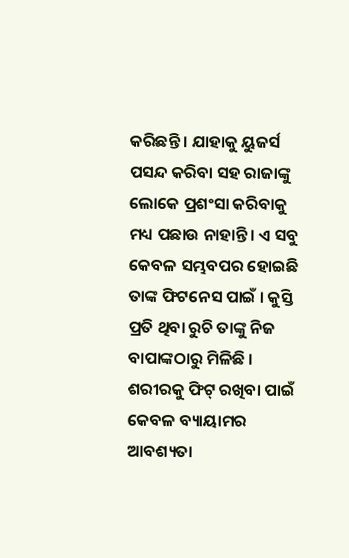କରିଛନ୍ତି । ଯାହାକୁ ୟୁଜର୍ସ ପସନ୍ଦ କରିବା ସହ ରାଜାଙ୍କୁ ଲୋକେ ପ୍ରଶଂସା କରିବାକୁ ମଧ୍ୟ ପଛାଉ ନାହାନ୍ତି । ଏ ସବୁ କେବଳ ସମ୍ଭବପର ହୋଇଛି ତାଙ୍କ ଫିଟନେସ ପାଇଁ । କୁସ୍ତି ପ୍ରତି ଥିବା ରୁଚି ତାଙ୍କୁ ନିଜ ବାପାଙ୍କଠାରୁ ମିଳିଛି । ଶରୀରକୁ ଫିଟ୍ ରଖିବା ପାଇଁ କେବଳ ବ୍ୟାୟାମର ଆବଶ୍ୟତା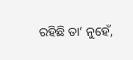ରହିଛି ତା’ ନୁହେଁ,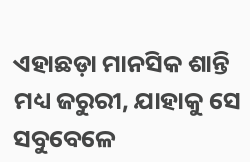ଏହାଛଡ଼ା ମାନସିକ ଶାନ୍ତି ମଧ୍ୟ ଜରୁରୀ, ଯାହାକୁ ସେ ସବୁବେଳେ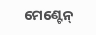ମେଣ୍ଟେନ୍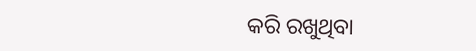କରି ରଖୁଥିବା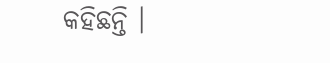କହିଛନ୍ତି ।